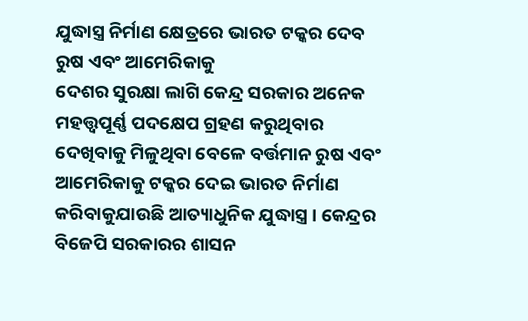ଯୁଦ୍ଧାସ୍ତ୍ର ନିର୍ମାଣ କ୍ଷେତ୍ରରେ ଭାରତ ଟକ୍କର ଦେବ ରୁଷ ଏବଂ ଆମେରିକାକୁ
ଦେଶର ସୁରକ୍ଷା ଲାଗି କେନ୍ଦ୍ର ସରକାର ଅନେକ ମହତ୍ତ୍ୱପୂର୍ଣ୍ଣ ପଦକ୍ଷେପ ଗ୍ରହଣ କରୁଥିବାର ଦେଖିବାକୁ ମିଳୁଥିବା ବେଳେ ବର୍ତ୍ତମାନ ରୁଷ ଏବଂ ଆମେରିକାକୁ ଟକ୍କର ଦେଇ ଭାରତ ନିର୍ମାଣ କରିବାକୁଯାଉଛି ଆତ୍ୟାଧୁନିକ ଯୁଦ୍ଧାସ୍ତ୍ର । କେନ୍ଦ୍ରର ବିଜେପି ସରକାରର ଶାସନ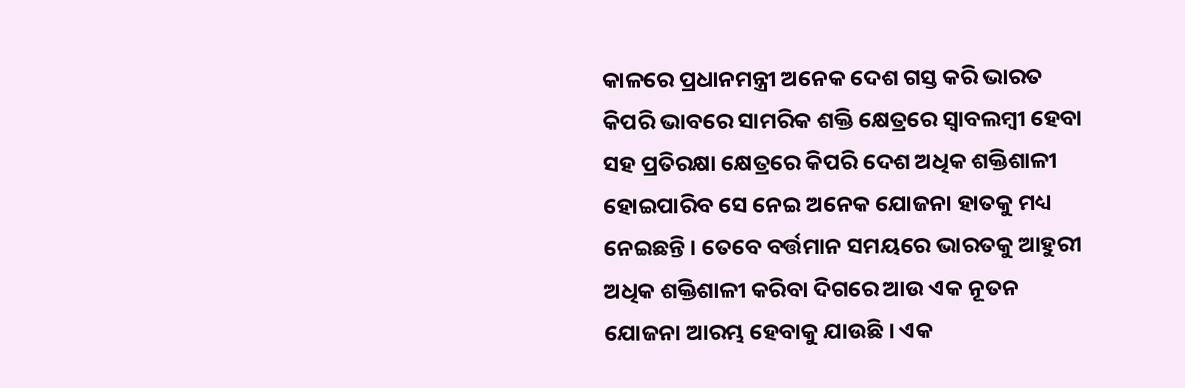କାଳରେ ପ୍ରଧାନମନ୍ତ୍ରୀ ଅନେକ ଦେଶ ଗସ୍ତ କରି ଭାରତ କିପରି ଭାବରେ ସାମରିକ ଶକ୍ତି କ୍ଷେତ୍ରରେ ସ୍ୱାବଲମ୍ବୀ ହେବା ସହ ପ୍ରତିରକ୍ଷା କ୍ଷେତ୍ରରେ କିପରି ଦେଶ ଅଧିକ ଶକ୍ତିଶାଳୀ ହୋଇପାରିବ ସେ ନେଇ ଅନେକ ଯୋଜନା ହାତକୁ ମଧ୍ୟ ନେଇଛନ୍ତି । ତେବେ ବର୍ତ୍ତମାନ ସମୟରେ ଭାରତକୁ ଆହୁରୀ ଅଧିକ ଶକ୍ତିଶାଳୀ କରିବା ଦିଗରେ ଆଉ ଏକ ନୂତନ ଯୋଜନା ଆରମ୍ଭ ହେବାକୁ ଯାଉଛି । ଏକ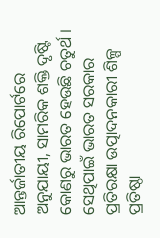ଆନ୍ତର୍ଜାତୀୟ ରିପୋର୍ଟରେ ଅନୁଯାୟୀ, ସାମରିକ ଶକ୍ତି ଦୃଷ୍ଟି କୋଣରୁ ଭାରତ ହେଉଛି ଚତୁର୍ଥ । ସେଥିପାଇଁ ଭାରତ ସରକାର ପ୍ରତିରକ୍ଷା ଉତ୍ପାଦନକାରୀ ଶିଳ୍ପ ପ୍ରତିଷ୍ଠା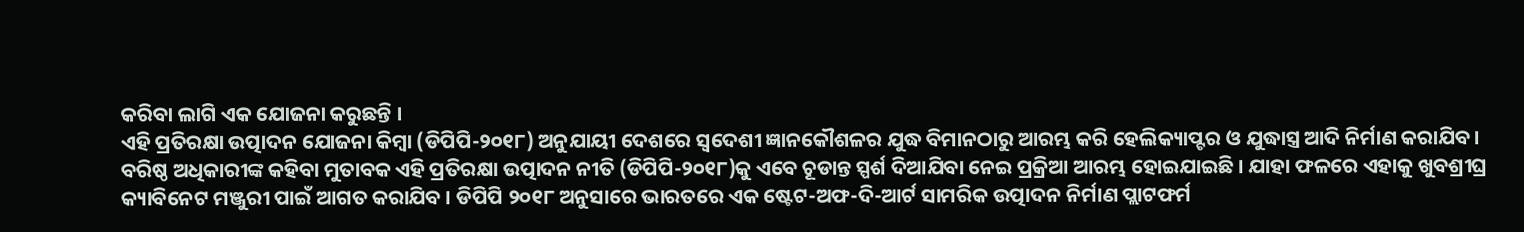କରିବା ଲାଗି ଏକ ଯୋଜନା କରୁଛନ୍ତି ।
ଏହି ପ୍ରତିରକ୍ଷା ଉତ୍ପାଦନ ଯୋଜନା କିମ୍ବା (ଡିପିପି-୨୦୧୮) ଅନୁଯାୟୀ ଦେଶରେ ସ୍ୱଦେଶୀ ଜ୍ଞାନକୌଶଳର ଯୁଦ୍ଧ ବିମାନଠାରୁ ଆରମ୍ଭ କରି ହେଲିକ୍ୟାପ୍ଟର ଓ ଯୁଦ୍ଧାସ୍ତ୍ର ଆଦି ନିର୍ମାଣ କରାଯିବ ।
ବରିଷ୍ଠ ଅଧିକାରୀଙ୍କ କହିବା ମୁତାବକ ଏହି ପ୍ରତିରକ୍ଷା ଉତ୍ପାଦନ ନୀତି (ଡିପିପି-୨୦୧୮)କୁ ଏବେ ଚୂଡାନ୍ତ ସ୍ପର୍ଶ ଦିଆଯିବା ନେଇ ପ୍ରକ୍ରିଆ ଆରମ୍ଭ ହୋଇଯାଇଛି । ଯାହା ଫଳରେ ଏହାକୁ ଖୁବଶ୍ରୀଘ୍ର କ୍ୟାବିନେଟ ମଞ୍ଜୁରୀ ପାଇଁ ଆଗତ କରାଯିବ । ଡିପିପି ୨୦୧୮ ଅନୁସାରେ ଭାରତରେ ଏକ ଷ୍ଟେଟ-ଅଫ-ଦି-ଆର୍ଟ ସାମରିକ ଉତ୍ପାଦନ ନିର୍ମାଣ ପ୍ଲାଟଫର୍ମ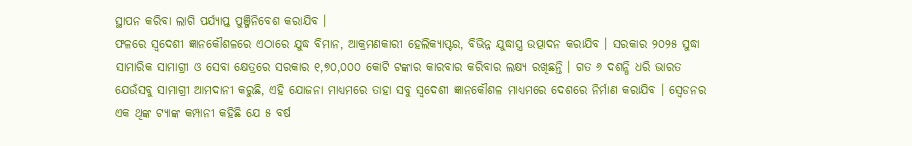ସ୍ଥାପନ କରିବା ଲାଗି ପର୍ଯ୍ୟାପ୍ତ ପୁଞ୍ଜିନିବେଶ କରାଯିବ ।
ଫଳରେ ସ୍ୱଦେଶୀ ଜ୍ଞାନକୌଶଳରେ ଏଠାରେ ଯୁଦ୍ଧ ବିମାନ, ଆକ୍ରମଣକାରୀ ହେଲିକ୍ୟାପ୍ଟର, ବିଭିନ୍ନ ଯୁଦ୍ଧାସ୍ତ୍ର ଉତ୍ପାଦନ କରାଯିବ । ସରକାର ୨୦୨୫ ସୁଦ୍ଧା ସାମାରିକ ସାମାଗ୍ରୀ ଓ ସେବା କ୍ଷେତ୍ରରେ ସରକାର ୧,୭୦,୦୦୦ କୋଟି ଟଙ୍କାର କାରବାର କରିବାର ଲକ୍ଷ୍ୟ ରଖିଛନ୍ତି । ଗତ ୬ ଦଶନ୍ଧି ଧରି ଭାରତ ଯେଉଁସବୁ ସାମାଗ୍ରୀ ଆମଦାନୀ କରୁଛି, ଏହି ଯୋଜନା ମାଧ୍ୟମରେ ତାହା ସବୁ ସ୍ୱଦେଶୀ ଜ୍ଞାନକୌଶଳ ମାଧ୍ୟମରେ ଦେଶରେ ନିର୍ମାଣ କରାଯିବ । ସ୍ୱେଡନର ଏକ ଥିଙ୍କ ଟ୍ୟାଙ୍କ କମ୍ପାନୀ କହିଛି ଯେ ୫ ବର୍ଷ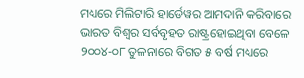ମଧ୍ୟରେ ମିଲିଟାରି ହାର୍ଡେୱର ଆମଦାନି କରିବାରେ ଭାରତ ବିଶ୍ୱର ସର୍ବବୃହତ ରାଷ୍ଟ୍ରହୋଇଥିବା ବେଳେ ୨୦୦୪-୦୮ ତୁଳନାରେ ବିଗତ ୫ ବର୍ଷ ମଧ୍ୟରେ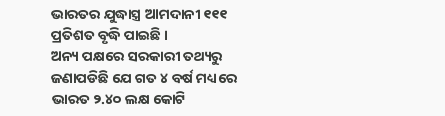ଭାରତର ଯୁଦ୍ଧାସ୍ତ୍ର ଆମଦାନୀ ୧୧୧ ପ୍ରତିଶତ ବୃଦ୍ଧି ପାଇଛି ।
ଅନ୍ୟ ପକ୍ଷରେ ସରକାରୀ ତଥ୍ୟରୁ ଜଣାପଡିଛି ଯେ ଗତ ୪ ବର୍ଷ ମଧ୍ୟରେ ଭାରତ ୨.୪୦ ଲକ୍ଷ କୋଟି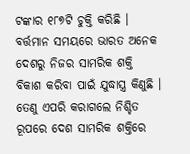ଟଙ୍କାର ୧୮୭ଟି ଚୁକ୍ତି କରିଛି । ବର୍ତ୍ତମାନ ସମୟରେ ଭାରତ ଅନେକ ଦେଶରୁ ନିଜର ସାମରିକ ଶକ୍ତି ବିକାଶ କରିବା ପାଇଁ ଯୁଦ୍ଧାସ୍ତ୍ର କିଣୁଛି । ତେଣୁ ଏପରି କରାଗଲେ ନିଶ୍ଚିତ ରୂପରେ ଦେଶ ସାମରିକ ଶକ୍ତିରେ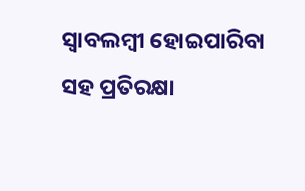ସ୍ୱାବଲମ୍ବୀ ହୋଇପାରିବା ସହ ପ୍ରତିରକ୍ଷା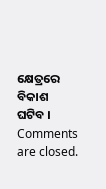କ୍ଷେତ୍ରରେ ବିକାଶ ଘଟିବ ।
Comments are closed.